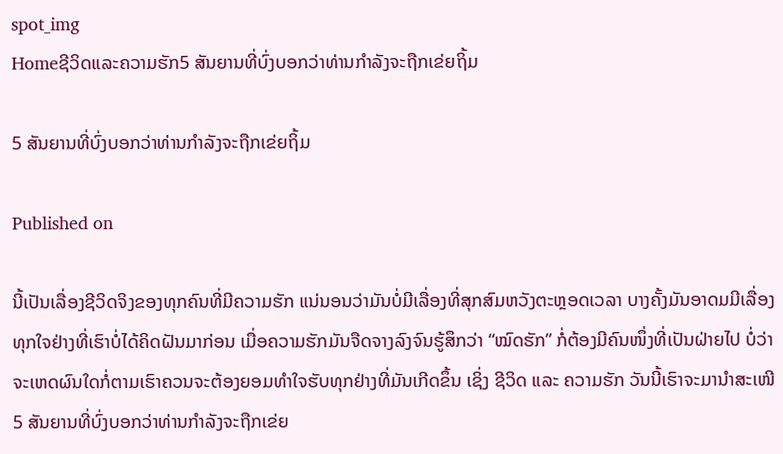spot_img
Homeຊີວິດແລະຄວາມຮັກ5 ສັນຍານທີ່ບົ່ງບອກວ່າທ່ານກຳລັງຈະຖືກເຂ່ຍຖິ້ມ

5 ສັນຍານທີ່ບົ່ງບອກວ່າທ່ານກຳລັງຈະຖືກເຂ່ຍຖິ້ມ

Published on

ນີ້ເປັນເລື່ອງຊີວິດຈິງຂອງທຸກຄົນທີ່ມີຄວາມຮັກ ແນ່ນອນວ່າມັນບໍ່ມີເລື່ອງທີ່ສຸກສົມຫວັງຕະຫຼອດເວລາ ບາງຄັ້ງມັນອາດມມີເລື່ອງທຸກໃຈຢ່າງທີ່ເຮົາບໍ່ໄດ້ຄິດຝັນມາກ່ອນ ເມື່ອຄວາມຮັກມັນຈືດຈາງລົງຈົນຮູ້ສຶກວ່າ “ໝົດຮັກ” ກໍ່ຕ້ອງມີຄົນໜຶ່ງທີ່ເປັນຝ່າຍໄປ ບໍ່ວ່າຈະເຫດຜົນໃດກໍ່ຕາມເຮົາຄວນຈະຕ້ອງຍອມທຳໃຈຮັບທຸກຢ່າງທີ່ມັນເກີດຂຶ້ນ ເຊິ່ງ ຊີວິດ ແລະ ຄວາມຮັກ ວັນນີ້ເຮົາຈະມານຳສະເໜີ 5 ສັນຍານທີ່ບົ່ງບອກວ່າທ່ານກຳລັງຈະຖືກເຂ່ຍ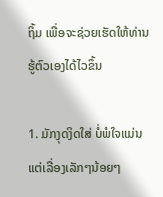ຖິ້ມ ເພື່ອຈະຊ່ວຍເຮັດໃຫ້ທ່ານຮູ້ຕົວເອງໄດ້ໄວຂຶ້ນ

1. ມັກງຸດງິດໃສ່ ບໍ່ພໍໃຈແມ່ນແຕ່ເລື່ອງເລັກໆນ້ອຍໆ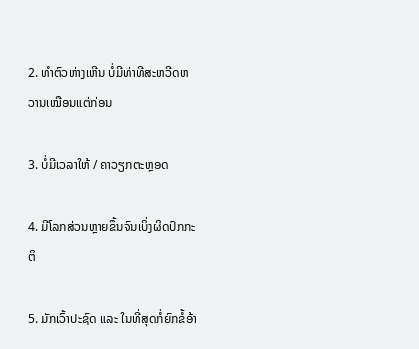2. ທຳຕົວຫ່າງເຫີນ ບໍ່ມີທ່າທີສະຫວີດຫວານເໝືອນແຕ່ກ່ອນ

3. ບໍ່ມີເວລາໃຫ້ / ຄາວຽກຕະຫຼອດ

4. ມີໂລກສ່ວນຫຼາຍຂຶ້ນຈົນເບິ່ງຜິດປົກກະຕິ

5. ມັກເວົ້າປະຊົດ ແລະ ໃນທີ່ສຸດກໍ່ຍົກຂໍ້ອ້າ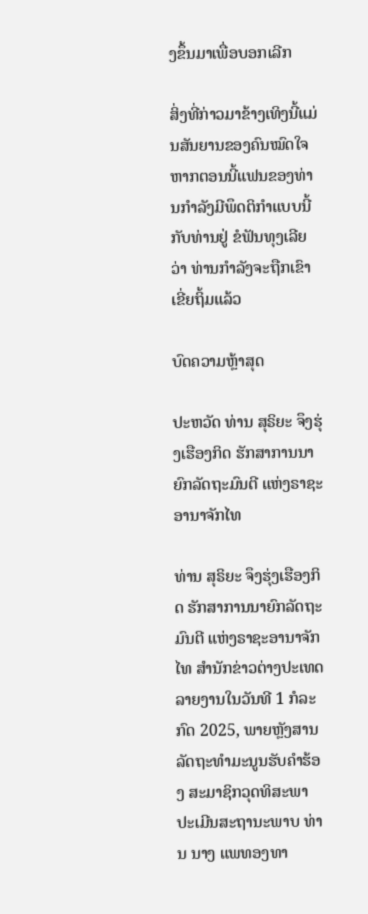ງຂຶ້ນມາເພື່ອບອກເລີກ

ສິ່ງທີ່ກ່າວມາຂ້າງເທິງນີ້ແມ່ນສັນຍານຂອງຄົນໝົດໃຈ ຫາກຕອນນີ້ແຟນຂອງທ່ານກຳລັງມີພຶດຕິກຳແບບນີ້ກັບທ່ານຢູ່ ຂໍຟັນທຸງເລີຍວ່າ ທ່ານກຳລັງຈະຖືກເຂົາເຂີ່ຍຖິ້ມແລ້ວ

ບົດຄວາມຫຼ້າສຸດ

ປະຫວັດ ທ່ານ ສຸຣິຍະ ຈຶງຮຸ່ງເຮືອງກິດ ຮັກສາການນາຍົກລັດຖະມົນຕີ ແຫ່ງຣາຊະອານາຈັກໄທ

ທ່ານ ສຸຣິຍະ ຈຶງຮຸ່ງເຮືອງກິດ ຮັກສາການນາຍົກລັດຖະມົນຕີ ແຫ່ງຣາຊະອານາຈັກໄທ ສຳນັກຂ່າວຕ່າງປະເທດລາຍງານໃນວັນທີ 1 ກໍລະກົດ 2025, ພາຍຫຼັງສານລັດຖະທຳມະນູນຮັບຄຳຮ້ອງ ສະມາຊິກວຸດທິສະພາ ປະເມີນສະຖານະພາບ ທ່ານ ນາງ ແພທອງທາ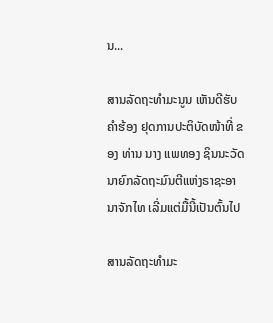ນ...

ສານລັດຖະທຳມະນູນ ເຫັນດີຮັບຄຳຮ້ອງ ຢຸດການປະຕິບັດໜ້າທີ່ ຂອງ ທ່ານ ນາງ ແພທອງ ຊິນນະວັດ ນາຍົກລັດຖະມົນຕີແຫ່ງຣາຊະອານາຈັກໄທ ເລີ່ມແຕ່ມື້ນີ້ເປັນຕົ້ນໄປ

ສານລັດຖະທຳມະ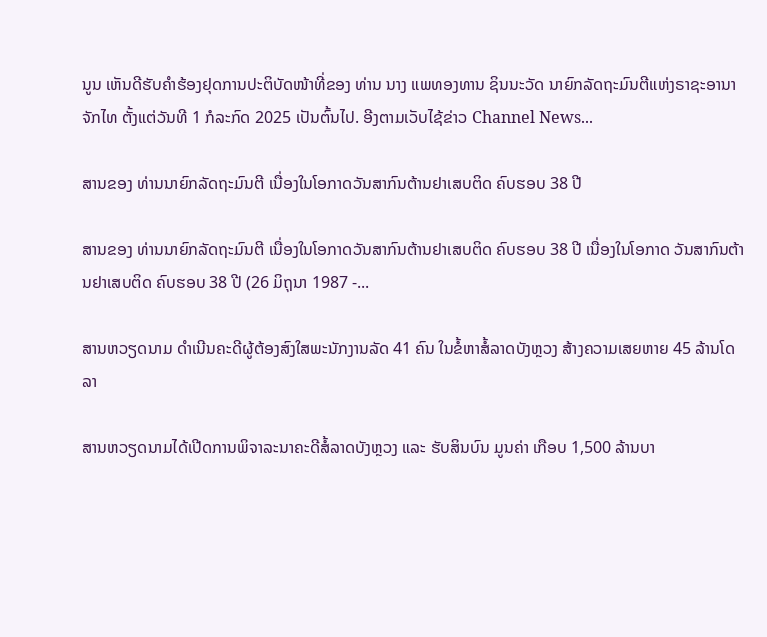ນູນ ເຫັນດີຮັບຄຳຮ້ອງຢຸດການປະຕິບັດໜ້າທີ່ຂອງ ທ່ານ ນາງ ແພທອງທານ ຊິນນະວັດ ນາຍົກລັດຖະມົນຕີແຫ່ງຣາຊະອານາຈັກໄທ ຕັ້ງແຕ່ວັນທີ 1 ກໍລະກົດ 2025 ເປັນຕົ້ນໄປ. ອີງຕາມເວັບໄຊ້ຂ່າວ Channel News...

ສານຂອງ ທ່ານນາຍົກລັດຖະມົນຕີ ເນື່ອງໃນໂອກາດວັນສາກົນຕ້ານຢາເສບຕິດ ຄົບຮອບ 38 ປີ

ສານຂອງ ທ່ານນາຍົກລັດຖະມົນຕີ ເນື່ອງໃນໂອກາດວັນສາກົນຕ້ານຢາເສບຕິດ ຄົບຮອບ 38 ປີ ເນື່ອງໃນໂອກາດ ວັນສາກົນຕ້ານຢາເສບຕິດ ຄົບຮອບ 38 ປີ (26 ມິຖຸນາ 1987 -...

ສານຫວຽດນາມ ດຳເນີນຄະດີຜູ້ຕ້ອງສົງໃສພະນັກງານລັດ 41 ຄົນ ໃນຂໍ້ຫາສໍ້ລາດບັງຫຼວງ ສ້າງຄວາມເສຍຫາຍ 45 ລ້ານໂດລາ

ສານຫວຽດນາມໄດ້ເປີດການພິຈາລະນາຄະດີສໍ້ລາດບັງຫຼວງ ແລະ ຮັບສິນບົນ ມູນຄ່າ ເກືອບ 1,500 ລ້ານບາ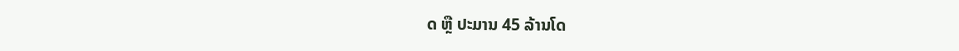ດ ຫຼື ປະມານ 45 ລ້ານໂດ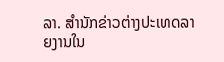ລາ. ສຳນັກຂ່າວຕ່າງປະເທດລາຍງານໃນ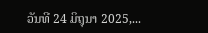ວັນທີ 24 ມິຖຸນາ 2025,...